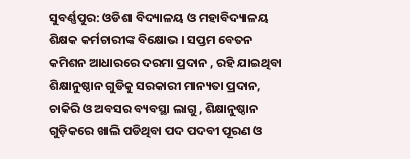ସୁବର୍ଣ୍ଣପୁର: ଓଡିଶା ବିଦ୍ୟାଳୟ ଓ ମହାବିଦ୍ୟାଳୟ ଶିକ୍ଷକ କର୍ମଚାରୀଙ୍କ ବିକ୍ଷୋଭ । ସପ୍ତମ ବେତନ କମିଶନ ଆଧାରରେ ଦରମା ପ୍ରଦାନ , ରହି ଯାଇଥିବା ଶିକ୍ଷାନୁଷ୍ଠାନ ଗୁଡିକୁ ସରକାରୀ ମାନ୍ୟତା ପ୍ରଦାନ, ଚାକିରି ଓ ଅବସର ବ୍ୟବସ୍ଥା ଲାଗୁ , ଶିକ୍ଷାନୁଷ୍ଠାନ ଗୁଡ଼ିକରେ ଖାଲି ପଡିଥିବା ପଦ ପଦବୀ ପୂରଣ ଓ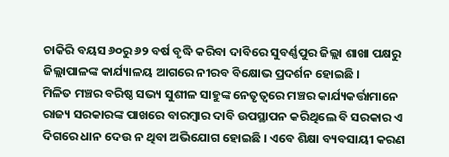ଚାକିରି ବୟସ ୬୦ରୁ ୬୨ ବର୍ଷ ବୃଦ୍ଧି କରିବା ଦାବିରେ ସୁବର୍ଣ୍ଣପୁର ଜିଲ୍ଲା ଶାଖା ପକ୍ଷରୁ ଜିଲ୍ଲାପାଳଙ୍କ କାର୍ଯ୍ୟାଳୟ ଆଗରେ ନୀରବ ବିକ୍ଷୋଭ ପ୍ରଦର୍ଶନ ହୋଇଛି ।
ମିଳିତ ମଞ୍ଚର ବରିଷ୍ଠ ସଭ୍ୟ ସୁଶୀଳ ସାହୁଙ୍କ ନେତୃତ୍ବରେ ମଞ୍ଚର କାର୍ଯ୍ୟକର୍ତ୍ତାମାନେ ରାଜ୍ୟ ସରକାରଙ୍କ ପାଖରେ ବାରମ୍ବାର ଦାବି ଉପସ୍ଥାପନ କରିଥିଲେ ବି ସରକାର ଏ ଦିଗରେ ଧାନ ଦେଉ ନ ଥିବା ଅଭିଯୋଗ ହୋଇଛି । ଏବେ ଶିକ୍ଷା ବ୍ୟବସାୟୀ କରଣ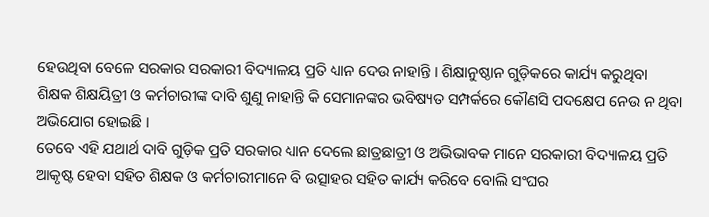ହେଉଥିବା ବେଳେ ସରକାର ସରକାରୀ ବିଦ୍ୟାଳୟ ପ୍ରତି ଧ୍ୟାନ ଦେଉ ନାହାନ୍ତି । ଶିକ୍ଷାନୁଷ୍ଠାନ ଗୁଡ଼ିକରେ କାର୍ଯ୍ୟ କରୁଥିବା ଶିକ୍ଷକ ଶିକ୍ଷୟିତ୍ରୀ ଓ କର୍ମଚାରୀଙ୍କ ଦାବି ଶୁଣୁ ନାହାନ୍ତି କି ସେମାନଙ୍କର ଭବିଷ୍ୟତ ସମ୍ପର୍କରେ କୌଣସି ପଦକ୍ଷେପ ନେଉ ନ ଥିବା ଅଭିଯୋଗ ହୋଇଛି ।
ତେବେ ଏହି ଯଥାର୍ଥ ଦାବି ଗୁଡ଼ିକ ପ୍ରତି ସରକାର ଧ୍ୟାନ ଦେଲେ ଛାତ୍ରଛାତ୍ରୀ ଓ ଅଭିଭାବକ ମାନେ ସରକାରୀ ବିଦ୍ୟାଳୟ ପ୍ରତି ଆକୃଷ୍ଟ ହେବା ସହିତ ଶିକ୍ଷକ ଓ କର୍ମଚାରୀମାନେ ବି ଉତ୍ସାହର ସହିତ କାର୍ଯ୍ୟ କରିବେ ବୋଲି ସଂଘର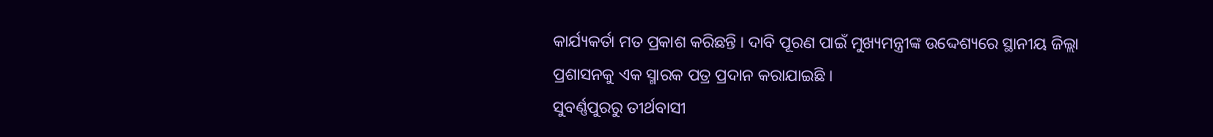କାର୍ଯ୍ୟକର୍ତା ମତ ପ୍ରକାଶ କରିଛନ୍ତି । ଦାବି ପୂରଣ ପାଇଁ ମୁଖ୍ୟମନ୍ତ୍ରୀଙ୍କ ଉଦ୍ଦେଶ୍ୟରେ ସ୍ଥାନୀୟ ଜିଲ୍ଲା ପ୍ରଶାସନକୁ ଏକ ସ୍ମାରକ ପତ୍ର ପ୍ରଦାନ କରାଯାଇଛି ।
ସୁବର୍ଣ୍ଣପୁରରୁ ତୀର୍ଥବାସୀ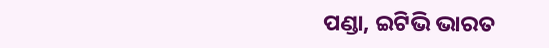ପଣ୍ଡା, ଇଟିଭି ଭାରତ